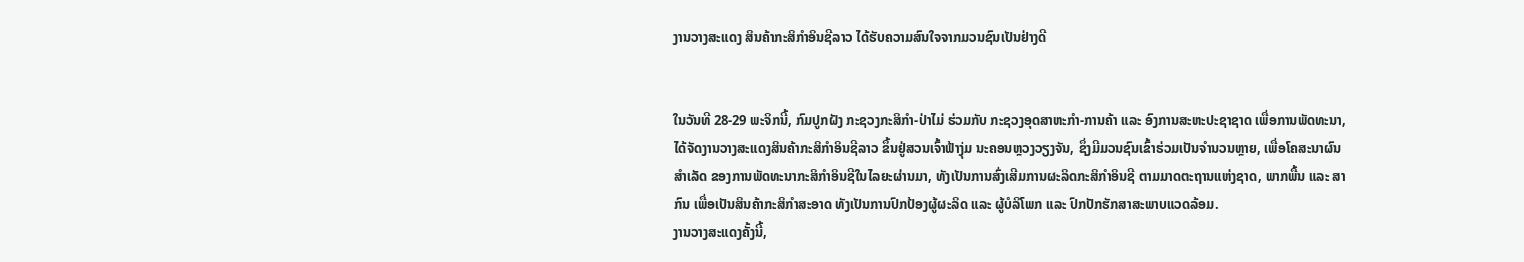ງານວາງສະແດງ ສິນຄ້າກະສິກໍາອິນຊີລາວ ໄດ້ຮັບຄວາມສົນໃຈຈາກມວນຊົນເປັນຢ່າງດີ


ໃນວັນທີ 28-29 ພະຈິກນີ້, ກົມປູກຝັງ ກະຊວງກະສິກໍາ-ປ່າໄມ່ ຮ່ວມກັບ ກະຊວງອຸດສາຫະກໍາ-ການຄ້າ ແລະ ອົງການສະຫະປະຊາຊາດ ເພື່ອການພັດທະນາ, ໄດ້ຈັດງານວາງສະແດງສິນຄ້າກະສິກໍາອິນຊີລາວ ຂຶ້ນຢູ່ສວນເຈົ້າຟ້າງຸ່ມ ນະຄອນຫຼວງວຽງຈັນ, ຊຶ່ງມີມວນຊົນເຂົ້າຮ່ວມເປັນຈໍານວນຫຼາຍ, ເພື່ອໂຄສະນາຜົນສໍາເລັດ ຂອງການພັດທະນາກະສິກໍາອິນຊີໃນໄລຍະຜ່ານມາ, ທັງເປັນການສົ່ງເສີມການຜະລິດກະສິກຳອິນຊີ ຕາມມາດຕະຖານແຫ່ງຊາດ, ພາກພື້ນ ແລະ ສາກົນ ເພື່ອເປັນສິນຄ້າກະສິກໍາສະອາດ ທັງເປັນການປົກປ້ອງຜູ້ຜະລິດ ແລະ ຜູ້ບໍລິໂພກ ແລະ ປົກປັກຮັກສາສະພາບແວດລ້ອມ.
ງານວາງສະແດງຄັ້ງນີ້,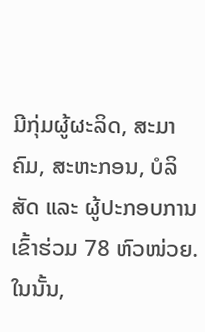ມີກຸ່ມຜູ້ຜະລິດ, ສະມາຄົມ, ສະຫະກອນ, ບໍລິສັດ ແລະ ຜູ້ປະກອບການເຂົ້າຮ່ວມ 78 ຫົວໜ່ວຍ. ໃນນັ້ນ,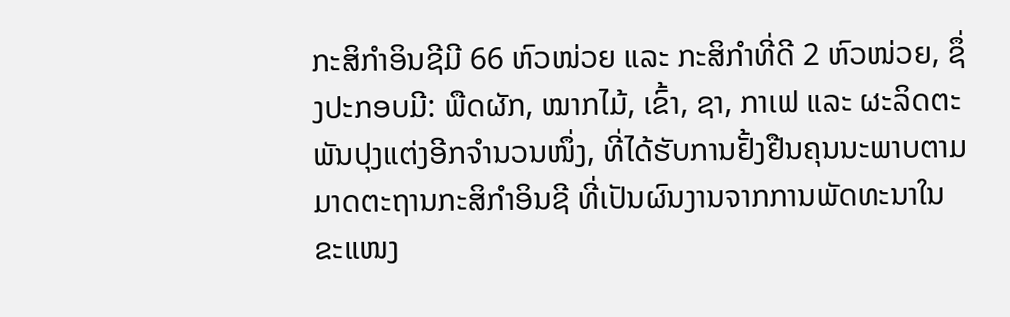ກະສິກຳອິນຊີມີ 66 ຫົວໜ່ວຍ ແລະ ກະສິກຳທີ່ດີ 2 ຫົວໜ່ວຍ, ຊຶ່ງປະກອບມີ: ພືດຜັກ, ໝາກໄມ້, ເຂົ້າ, ຊາ, ກາເຟ ແລະ ຜະລິດຕະພັນປຸງແຕ່ງອີກຈໍານວນໜຶ່ງ, ທີ່ໄດ້ຮັບການຢັ້ງຢືນຄຸນນະພາບຕາມມາດຕະຖານກະສິກໍາອິນຊີ ທີ່ເປັນຜົນງານຈາກການພັດທະນາໃນຂະແໜງ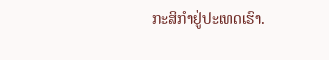ກະສິກໍາຢູ່ປະເທດເຮົາ.